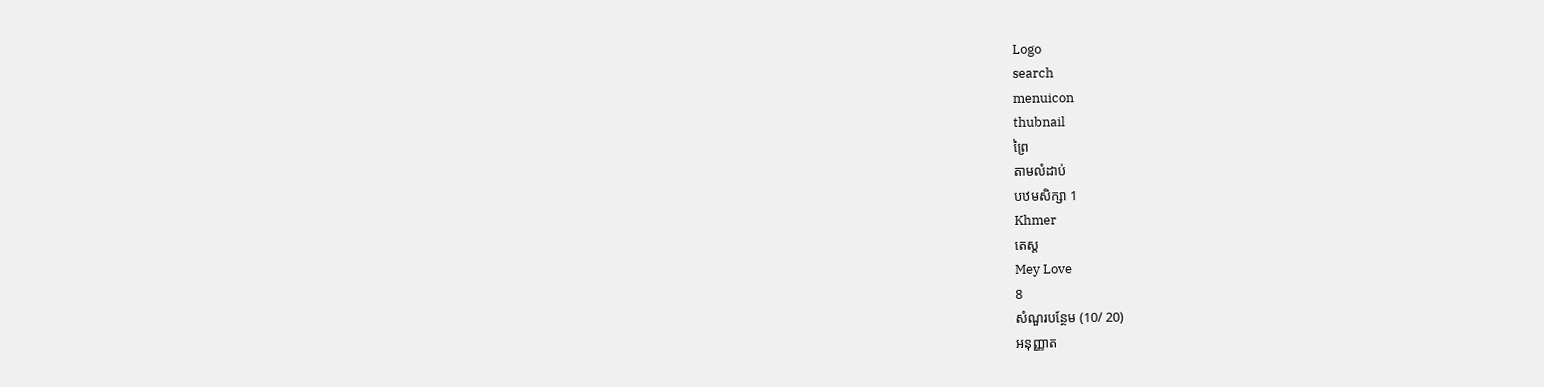Logo
search
menuicon
thubnail
ព្រៃ
តាមលំដាប់
បឋមសិក្សា 1
Khmer
តេស្ដ
Mey Love
8
សំណួរបន្ថែម (10/ 20)
អនុញ្ញាត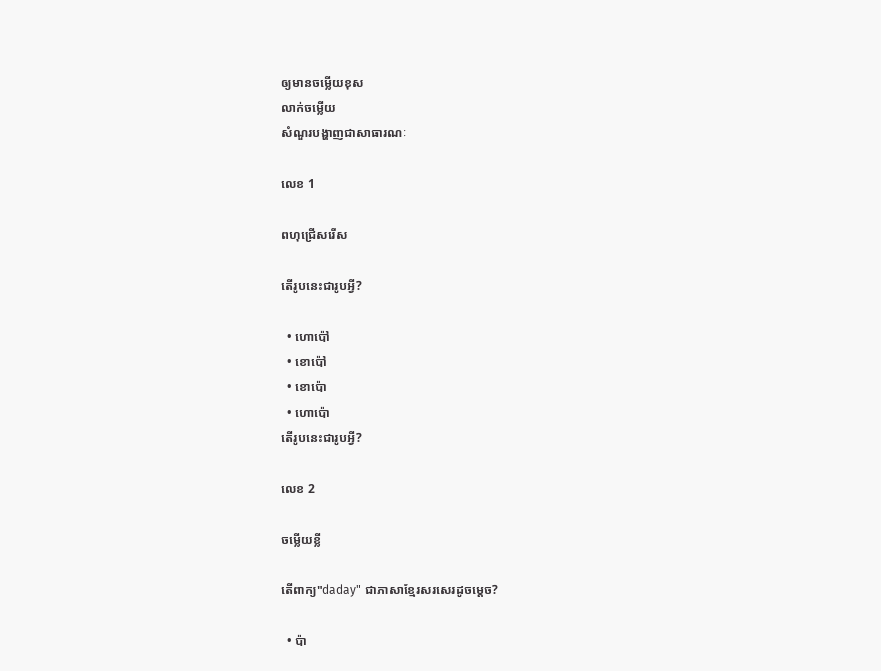ឲ្យមានចម្លើយខុស
លាក់ចម្លើយ
សំណួរបង្ហាញជាសាធារណៈ

លេខ 1

ពហុជ្រើសរើស

តើរូបនេះជារូបអ្វី?

  • ហោប៉ៅ
  • ខោប៉ៅ
  • ខោប៉ោ
  • ហោប៉ោ
តើរូបនេះជារូបអ្វី?

លេខ 2

ចម្លើយខ្លី

តើពាក្យ"daday" ជាភាសាខ្មែរសរសេរដូចម្ដេច?

  • ប៉ា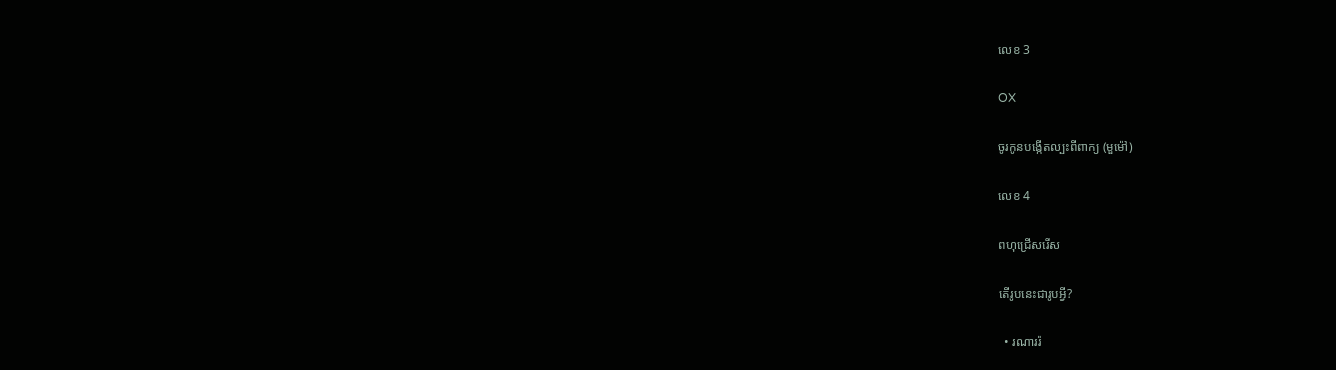លេខ 3

OX

ចូរកូនបង្កើតល្បះពីពាក្យ (មួម៉ៅ)

លេខ 4

ពហុជ្រើសរើស

តើរូបនេះជារូបអ្វី?

  • រណាររ៉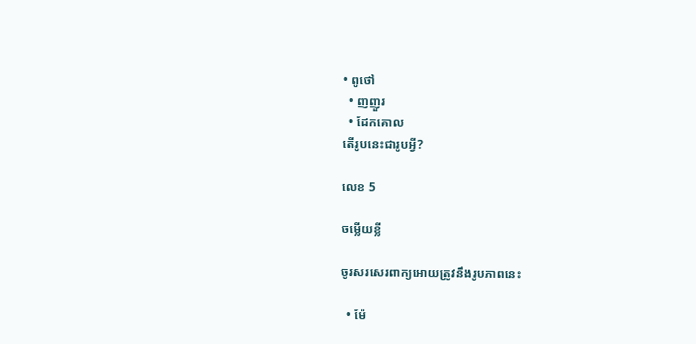• ពូថៅ
  • ញញួរ
  • ដែកគោល
តើរូបនេះជារូបអ្វី?

លេខ 5

ចម្លើយខ្លី

ចូរសរសេរពាក្យអោយត្រូវនឹងរូបភាពនេះ

  • ម៉ែ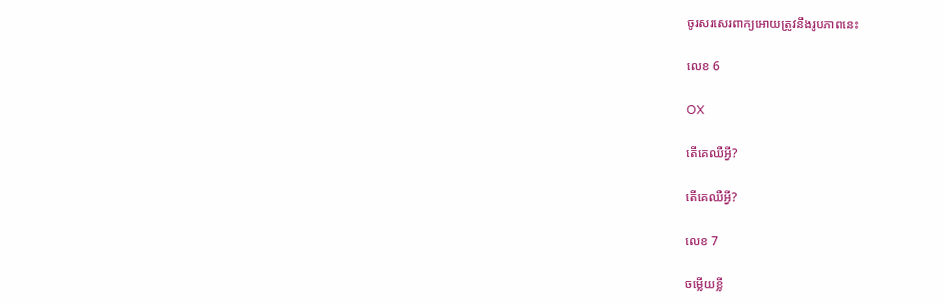ចូរសរសេរពាក្យអោយត្រូវនឹងរូបភាពនេះ

លេខ 6

OX

តើគេឈឺអ្វី?

តើគេឈឺអ្វី?

លេខ 7

ចម្លើយខ្លី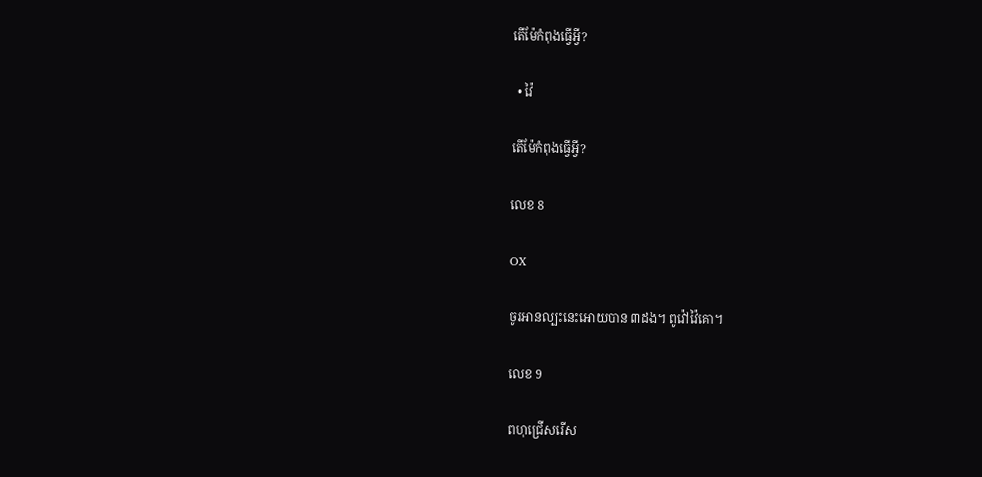តើម៉ែកំពុងធ្វើអ្វី?

  • វ៉ៃ

តើម៉ែកំពុងធ្វើអ្វី?

លេខ 8

OX

ចូរអានល្បះនេះអោយបាន ៣ដង។ ពូវ៉ៅវ៉ៃគោ។

លេខ 9

ពហុជ្រើសរើស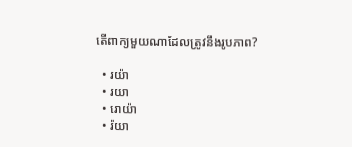តើពាក្យមួយណាដែលត្រូវនឹងរូបភាព?

  • រយ៉ា
  • រយា
  • រោយ៉ា
  • រ៉យា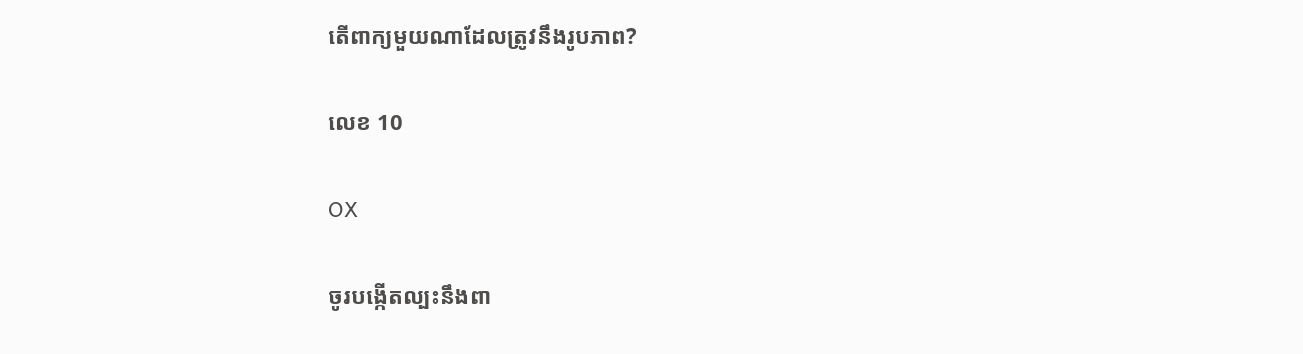តើពាក្យមួយណាដែលត្រូវនឹងរូបភាព?

លេខ 10

OX

ចូរបង្កើតល្បះនឹងពា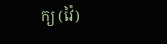ក្យ (វ៉ៃ)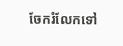ចែករំលែកទៅ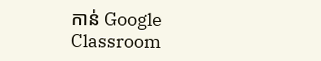កាន់ Google Classroom